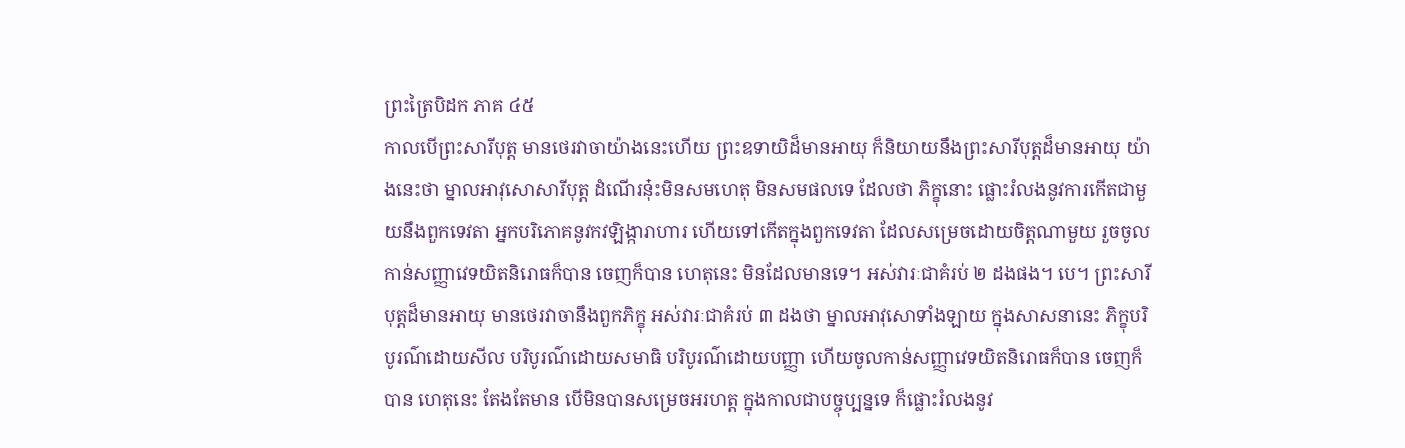ព្រះត្រៃបិដក ភាគ ៤៥
កាលបើព្រះសារីបុត្ត មានថេរវាចាយ៉ាងនេះហើយ ព្រះឧទាយិដ៏មានអាយុ ក៏និយាយនឹងព្រះសារីបុត្តដ៏មានអាយុ យ៉ាងនេះថា ម្នាលអាវុសោសារីបុត្ត ដំណើរនុ៎ះមិនសមហេតុ មិនសមផលទេ ដែលថា ភិក្ខុនោះ ផ្លោះរំលងនូវការកើតជាមួយនឹងពួកទេវតា អ្នកបរិភោគនូវកវឡិង្ការាហារ ហើយទៅកើតក្នុងពួកទេវតា ដែលសម្រេចដោយចិត្តណាមួយ រួចចូលកាន់សញ្ញាវេទយិតនិរោធក៏បាន ចេញក៏បាន ហេតុនេះ មិនដែលមានទេ។ អស់វារៈជាគំរប់ ២ ដងផង។ បេ។ ព្រះសារីបុត្តដ៏មានអាយុ មានថេរវាចានឹងពួកភិក្ខុ អស់វារៈជាគំរប់ ៣ ដងថា ម្នាលអាវុសោទាំងឡាយ ក្នុងសាសនានេះ ភិក្ខុបរិបូរណ៌ដោយសីល បរិបូរណ៌ដោយសមាធិ បរិបូរណ៌ដោយបញ្ញា ហើយចូលកាន់សញ្ញាវេទយិតនិរោធក៏បាន ចេញក៏បាន ហេតុនេះ តែងតែមាន បើមិនបានសម្រេចអរហត្ត ក្នុងកាលជាបច្ចុប្បន្នទេ ក៏ផ្លោះរំលងនូវ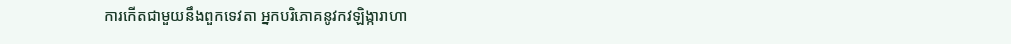ការកើតជាមួយនឹងពួកទេវតា អ្នកបរិភោគនូវកវឡិង្ការាហា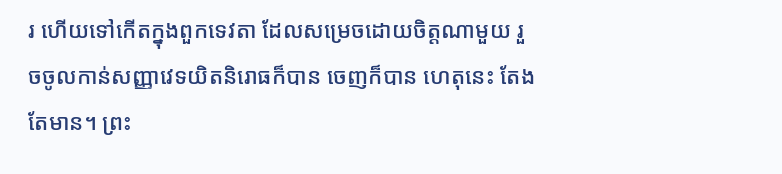រ ហើយទៅកើតក្នុងពួកទេវតា ដែលសម្រេចដោយចិត្តណាមួយ រួចចូលកាន់សញ្ញាវេទយិតនិរោធក៏បាន ចេញក៏បាន ហេតុនេះ តែងតែមាន។ ព្រះ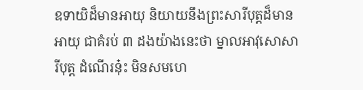ឧទាយិដ៏មានអាយុ និយាយនឹងព្រះសារីបុត្តដ៏មានអាយុ ជាគំរប់ ៣ ដងយ៉ាងនេះថា ម្នាលអាវុសោសារីបុត្ត ដំណើរនុ៎ះ មិនសមហេ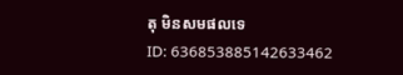តុ មិនសមផលទេ
ID: 636853885142633462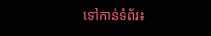ទៅកាន់ទំព័រ៖